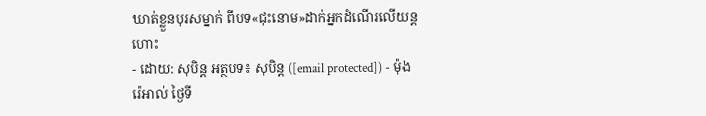ឃាត់ខ្លួនបុរសម្នាក់ ពីបទ«ជុះនោម»ដាក់អ្នកដំណើរលើយន្ដហោះ
- ដោយ: សុបិន្ដ អត្ថបទ៖ សុបិន្ត ([email protected]) - ម៉ុងរ៉េអាល់ ថ្ងៃទី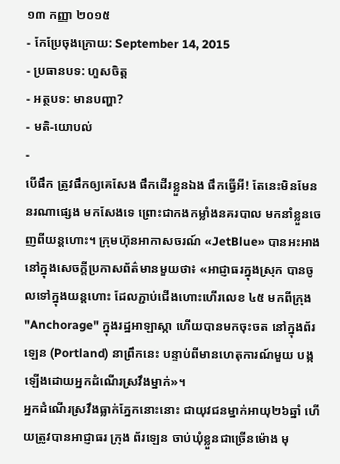១៣ កញ្ញា ២០១៥
- កែប្រែចុងក្រោយ: September 14, 2015
- ប្រធានបទ: ហួសចិត្ត
- អត្ថបទ: មានបញ្ហា?
- មតិ-យោបល់
-
បើផឹក ត្រូវផឹកឲ្យគេសែង ផឹកដើរខ្លួនឯង ផឹកធ្វើអី! តែនេះមិនមែននរណាផ្សេង មកសែងទេ ព្រោះជាកងកម្លាំងនគរបាល មកនាំខ្លួនចេញពីយន្ដហោះ។ ក្រុមហ៊ុនអាកាសចរណ៍ «JetBlue» បានអះអាង នៅក្នុងសេចក្ដីប្រកាសព័ត៌មានមួយថា៖ «អាជ្ញាធរក្នុងស្រុក បានចូលទៅក្នុងយន្ដហោះ ដែលភ្ជាប់ជើងហោះហើរលេខ ៤៥ មកពីក្រុង "Anchorage" ក្នុងរដ្ឋអាឡាស្កា ហើយបានមកចុះចត នៅក្នុងព័រឡេន (Portland) នាព្រឹកនេះ បន្ទាប់ពីមានហេតុការណ៍មួយ បង្កឡើងដោយអ្នកដំណើរស្រវឹងម្នាក់»។
អ្នកដំណើរស្រវឹងធ្លាក់ភ្នែកនោះនោះ ជាយុវជនម្នាក់អាយុ២៦ឆ្នាំ ហើយត្រូវបានអាជ្ញាធរ ក្រុង ព័រឡេន ចាប់ឃុំខ្លួនជាច្រើនម៉ោង មុ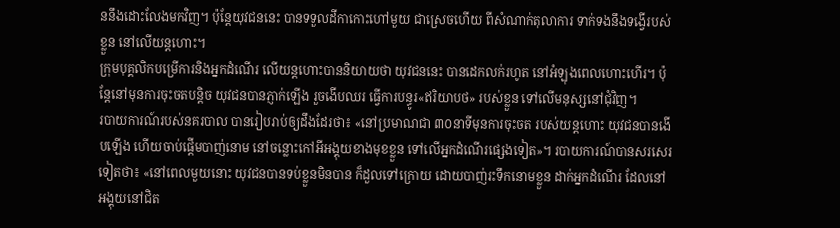ននឹងដោះលែងមកវិញ។ ប៉ុន្តែយុវជននេះ បានទទួលដីកាកោះហៅមួយ ជាស្រេចហើយ ពីសំណាក់តុលាការ ទាក់ទងនឹងទង្វើរបស់ខ្លួន នៅលើយន្ដហោះ។
ក្រុមបុគ្គលិកបម្រើការនិងអ្នកដំណើរ លើយន្ដហោះបាននិយាយថា យុវជននេះ បានដេកលក់រហូត នៅអំឡុងពេលហោះហើរ។ ប៉ុន្តែនៅមុនការចុះចតបន្តិច យុវជនបានភ្ញាក់ឡើង រួចងើបឈរ ធ្វើការបន្ធូរ«ឥរិយាបថ» របស់ខ្លួន ទៅលើមនុស្សនៅជុំវិញ។
របាយការណ៍របស់នគរបាល បានរៀបរាប់ឲ្យដឹងដែរថា៖ «នៅប្រមាណជា ៣០នាទីមុនការចុះចត របស់យន្ដហោះ យុវជនបានងើបឡើង ហើយចាប់ផ្ដើមបាញ់នោម នៅចន្លោះកៅអីអង្គុយខាងមុខខ្លួន ទៅលើអ្នកដំណើរផ្សេងទៀត»។ របាយការណ៍បានសរសេរទៀតថា៖ «នៅពេលមួយនោះ យុវជនបានទប់ខ្លួនមិនបាន ក៏ដួលទៅក្រោយ ដោយបាញ់រះទឹកនោមខ្លួន ដាក់អ្នកដំណើរ ដែលនៅអង្គុយនៅជិត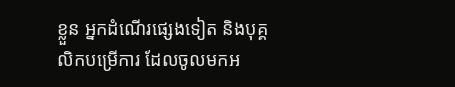ខ្លួន អ្នកដំណើរផ្សេងទៀត និងបុគ្គលិកបម្រើការ ដែលចូលមកអ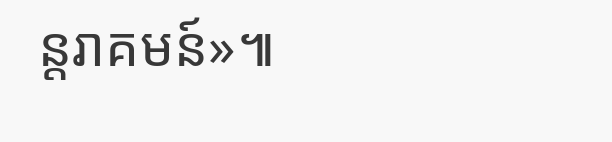ន្តរាគមន៍»៕